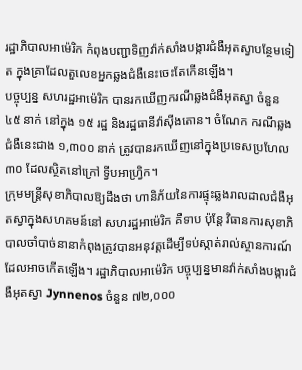រដ្ឋាភិបាលអាម៉េរិក កំពុងបញ្ជាទិញវ៉ាក់សាំងបង្ការជំងឺអុតស្វាបន្ថែមទៀត ក្នុងគ្រាដែលតួលេខអ្នកឆ្លងជំងឺនេះចេះតែកើនឡើង។
បច្ចុប្បន្ន សហរដ្ឋអាម៉េរិក បានរកឃើញករណីឆ្លងជំងឺអុតស្វា ចំនួន ៤៥ នាក់ នៅក្នុង ១៥ រដ្ឋ និងរដ្ឋធានីវ៉ាស៊ីងតោន។ ចំណែក ករណីឆ្លងជំងឺនេះជាង ១,៣០០ នាក់ ត្រូវបានរកឃើញនៅក្នុងប្រទេសប្រហែល ៣០ ដែលស្ថិតនៅក្រៅ ទ្វីបអាហ្វ្រិក។
ក្រុមមន្ត្រីសុខាភិបាលឱ្យដឹងថា ហានិភ័យនៃការផ្ទុះឆ្លងរាលដាលជំងឺអុតស្វាក្នុងសហគមន៍នៅ សហរដ្ឋអាម៉េរិក គឺទាប ប៉ុន្តែ វិធានការសុខាភិបាលចាំបាច់នានាកំពុងត្រូវបានអនុវត្តដើម្បីទប់ស្កាត់រាល់ស្ថានការណ៍ដែលអាចកើតឡើង។ រដ្ឋាភិបាលអាម៉េរិក បច្ចុប្បន្នមានវ៉ាក់សាំងបង្ការជំងឺអុតស្វា Jynnenos ចំនួន ៧២,០០០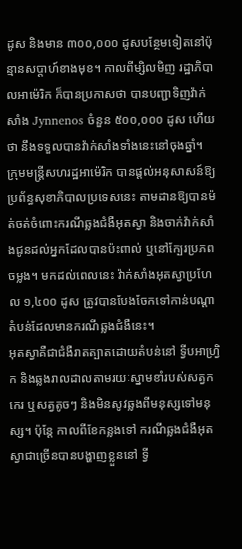ដូស និងមាន ៣០០,០០០ ដូសបន្ថែមទៀតនៅប៉ុន្មានសប្ដាហ៍ខាងមុខ។ កាលពីម្សិលមិញ រដ្ឋាភិបាលអាម៉េរិក ក៏បានប្រកាសថា បានបញ្ជាទិញវ៉ាក់សាំង Jynnenos ចំនួន ៥០០,០០០ ដូស ហើយថា នឹងទទួលបានវ៉ាក់សាំងទាំងនេះនៅចុងឆ្នាំ។
ក្រុមមន្ត្រីសហរដ្ឋអាម៉េរិក បានផ្ដល់អនុសាសន៍ឱ្យប្រព័ន្ធសុខាភិបាលប្រទេសនេះ តាមដានឱ្យបានម៉ត់ចត់ចំពោះករណីឆ្លងជំងឺអុតស្វា និងចាក់វ៉ាក់សាំងជូនដល់អ្នកដែលបានប៉ះពាល់ ឬនៅក្បែរប្រភពចម្លង។ មកដល់ពេលនេះ វ៉ាក់សាំងអុតស្វាប្រហែល ១,៤០០ ដូស ត្រូវបានបែងចែកទៅកាន់បណ្ដាតំបន់ដែលមានករណីឆ្លងជំងឺនេះ។
អុតស្វាគឺជាជំងឺរាតត្បាតដោយតំបន់នៅ ទ្វីបអាហ្វ្រិក និងឆ្លងរាលដាលតាមរយៈស្នាមខាំរបស់សត្វកកេរ ឬសត្វតូចៗ និងមិនសូវឆ្លងពីមនុស្សទៅមនុស្ស។ ប៉ុន្តែ កាលពីខែកន្លងទៅ ករណីឆ្លងជំងឺអុតស្វាជាច្រើនបានបង្ហាញខ្លួននៅ ទ្វី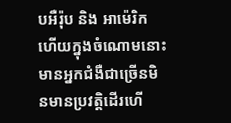បអឺរ៉ុប និង អាម៉េរិក ហើយក្នុងចំណោមនោះ មានអ្នកជំងឺជាច្រើនមិនមានប្រវត្តិដើរហើ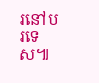រនៅបរទេស៕